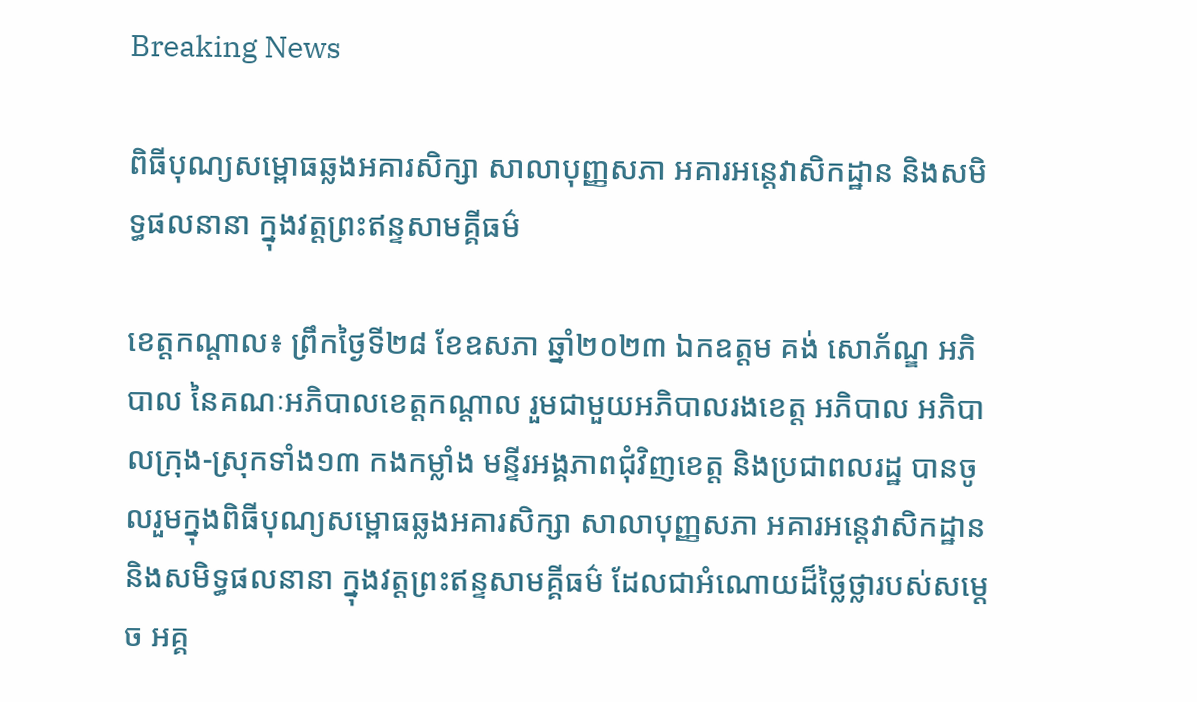Breaking News

ពិធីបុណ្យសម្ពោធឆ្លងអគារសិក្សា សាលាបុញ្ញសភា អគារអន្តេវាសិកដ្ឋាន និងសមិទ្ធផលនានា ក្នុងវត្តព្រះឥន្ទសាមគ្គីធម៌

ខេត្តកណ្ដាល៖ ព្រឹកថ្ងៃទី២៨ ខែឧសភា ឆ្នាំ២០២៣ ឯកឧត្ដម គង់ សោភ័ណ្ឌ អភិបាល នៃគណៈអភិបាលខេត្តកណ្ដាល រួមជាមួយអភិបាលរងខេត្ត អភិបាល អភិបាលក្រុង-ស្រុកទាំង១៣ កងកម្លាំង មន្ទីរអង្គភាពជុំវិញខេត្ត និងប្រជាពលរដ្ឋ បានចូលរួមក្នុងពិធីបុណ្យសម្ពោធឆ្លងអគារសិក្សា សាលាបុញ្ញសភា អគារអន្តេវាសិកដ្ឋាន និងសមិទ្ធផលនានា ក្នុងវត្តព្រះឥន្ទសាមគ្គីធម៌ ដែលជាអំណោយដ៏ថ្លៃថ្លារបស់សម្ដេច អគ្គ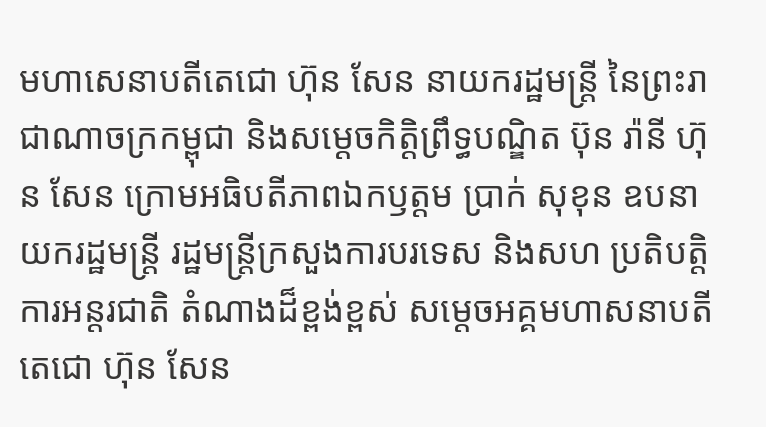មហាសេនាបតីតេជោ ហ៊ុន សែន នាយករដ្ឋមន្ដ្រី នៃព្រះរាជាណាចក្រកម្ពុជា និងសម្ដេចកិត្តិព្រឹទ្ធបណ្ឌិត ប៊ុន រ៉ានី ហ៊ុន សែន ក្រោមអធិបតីភាពឯកឫត្តម ប្រាក់ សុខុន ឧបនាយករដ្ឋមន្ត្រី រដ្ឋមន្ត្រីក្រសួងការបរទេស និងសហ ប្រតិបត្តិការអន្តរជាតិ តំណាងដ៏ខ្ពង់ខ្ពស់ សម្តេចអគ្គមហាសនាបតីតេជោ ហ៊ុន សែន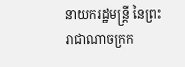នាយករដ្ឋមន្ត្រី នៃព្រះរាជាណាចក្រក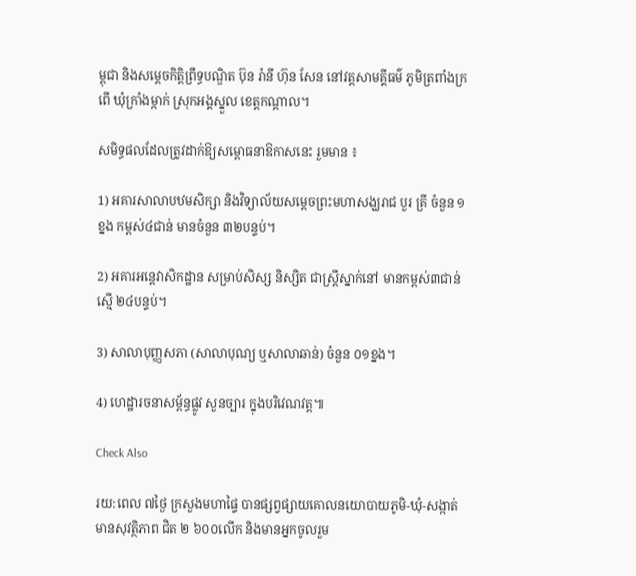ម្ពុជា និងសម្ដេចកិត្តិព្រឹទ្ធបណ្ឌិត ប៊ុន រ៉ានី ហ៊ុន សែន នៅវត្តសាមគ្គីធម៌ ភូមិត្រពាំងក្រពើ ឃុំក្រាំងម្កាក់ ស្រុកអង្គស្នួល ខេត្តកណ្តាល។

សមិទ្ធផលដែលត្រូវដាក់ឱ្យសម្ពោធនាឱកាសនេះ រួមមាន ៖

1) អគារសាលាបឋមសិក្សា និងវិទ្យាល័យសម្តេចព្រះមហាសង្ឃរាជ បួរ គ្រី ចំនួន ១ ខ្នង កម្ពស់៤ជាន់ មានចំនួន ៣២បន្ទប់។

2) អគារអន្តេវាសិកដ្ឋាន សម្រាប់សិស្ស និស្សិត ជាស្ត្រីស្នាក់នៅ មានកម្ពស់៣ជាន់ ស្មើ ២៤បន្ទប់។

3) សាលាបុញ្ញសភា (សាលាបុណ្យ ឬសាលាឆាន់) ចំនួន ០១ខ្នង។

4) ហេដ្ឋារចនាសម្ព័ន្ធផ្លូវ សួនច្បារ ក្នុងបរិវេណវត្ត៕

Check Also

រយ:ពេល ៧ថ្ងៃ ក្រសួងមហាផៃ្ទ បានផ្សព្វផ្សាយគោលនយោបាយភូមិ-ឃុំ-សង្កាត់មានសុវត្ថិភាព ជិត ២ ៦០០លើក និងមានអ្នកចូលរួម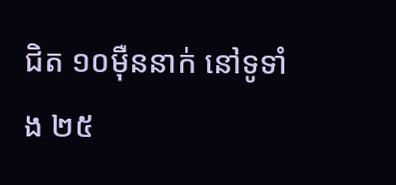ជិត ១០ម៉ឺននាក់ នៅទូទាំង ២៥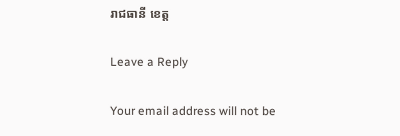រាជធានី ខេត្ត

Leave a Reply

Your email address will not be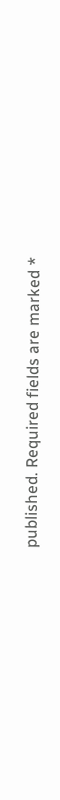published. Required fields are marked *